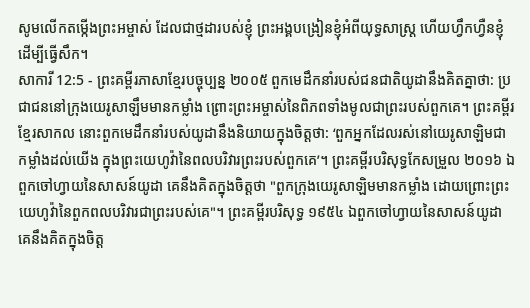សូមលើកតម្កើងព្រះអម្ចាស់ ដែលជាថ្មដារបស់ខ្ញុំ ព្រះអង្គបង្រៀនខ្ញុំអំពីយុទ្ធសាស្ត្រ ហើយហ្វឹកហ្វឺនខ្ញុំដើម្បីធ្វើសឹក។
សាការី 12:5 - ព្រះគម្ពីរភាសាខ្មែរបច្ចុប្បន្ន ២០០៥ ពួកមេដឹកនាំរបស់ជនជាតិយូដានឹងគិតគ្នាថា: ប្រជាជននៅក្រុងយេរូសាឡឹមមានកម្លាំង ព្រោះព្រះអម្ចាស់នៃពិភពទាំងមូលជាព្រះរបស់ពួកគេ។ ព្រះគម្ពីរខ្មែរសាកល នោះពួកមេដឹកនាំរបស់យូដានឹងនិយាយក្នុងចិត្តថា: ‘ពួកអ្នកដែលរស់នៅយេរូសាឡិមជាកម្លាំងដល់យើង ក្នុងព្រះយេហូវ៉ានៃពលបរិវារព្រះរបស់ពួកគេ’។ ព្រះគម្ពីរបរិសុទ្ធកែសម្រួល ២០១៦ ឯពួកចៅហ្វាយនៃសាសន៍យូដា គេនឹងគិតក្នុងចិត្តថា "ពួកក្រុងយេរូសាឡិមមានកម្លាំង ដោយព្រោះព្រះយេហូវ៉ានៃពួកពលបរិវារជាព្រះរបស់គេ"។ ព្រះគម្ពីរបរិសុទ្ធ ១៩៥៤ ឯពួកចៅហ្វាយនៃសាសន៍យូដា គេនឹងគិតក្នុងចិត្ត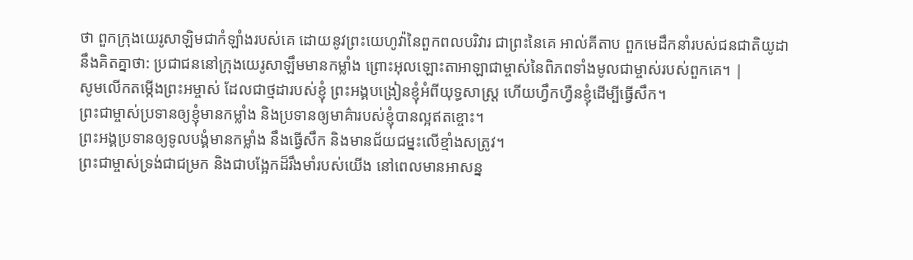ថា ពួកក្រុងយេរូសាឡិមជាកំឡាំងរបស់គេ ដោយនូវព្រះយេហូវ៉ានៃពួកពលបរិវារ ជាព្រះនៃគេ អាល់គីតាប ពួកមេដឹកនាំរបស់ជនជាតិយូដានឹងគិតគ្នាថា: ប្រជាជននៅក្រុងយេរូសាឡឹមមានកម្លាំង ព្រោះអុលឡោះតាអាឡាជាម្ចាស់នៃពិភពទាំងមូលជាម្ចាស់របស់ពួកគេ។ |
សូមលើកតម្កើងព្រះអម្ចាស់ ដែលជាថ្មដារបស់ខ្ញុំ ព្រះអង្គបង្រៀនខ្ញុំអំពីយុទ្ធសាស្ត្រ ហើយហ្វឹកហ្វឺនខ្ញុំដើម្បីធ្វើសឹក។
ព្រះជាម្ចាស់ប្រទានឲ្យខ្ញុំមានកម្លាំង និងប្រទានឲ្យមាគ៌ារបស់ខ្ញុំបានល្អឥតខ្ចោះ។
ព្រះអង្គប្រទានឲ្យទូលបង្គំមានកម្លាំង នឹងធ្វើសឹក និងមានជ័យជម្នះលើខ្មាំងសត្រូវ។
ព្រះជាម្ចាស់ទ្រង់ជាជម្រក និងជាបង្អែកដ៏រឹងមាំរបស់យើង នៅពេលមានអាសន្ន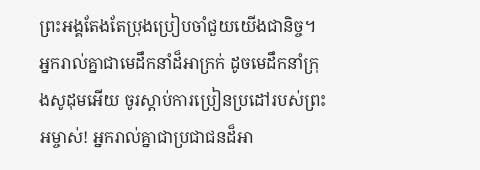ព្រះអង្គតែងតែប្រុងប្រៀបចាំជួយយើងជានិច្ច។
អ្នករាល់គ្នាជាមេដឹកនាំដ៏អាក្រក់ ដូចមេដឹកនាំក្រុងសូដុមអើយ ចូរស្ដាប់ការប្រៀនប្រដៅរបស់ព្រះអម្ចាស់! អ្នករាល់គ្នាជាប្រជាជនដ៏អា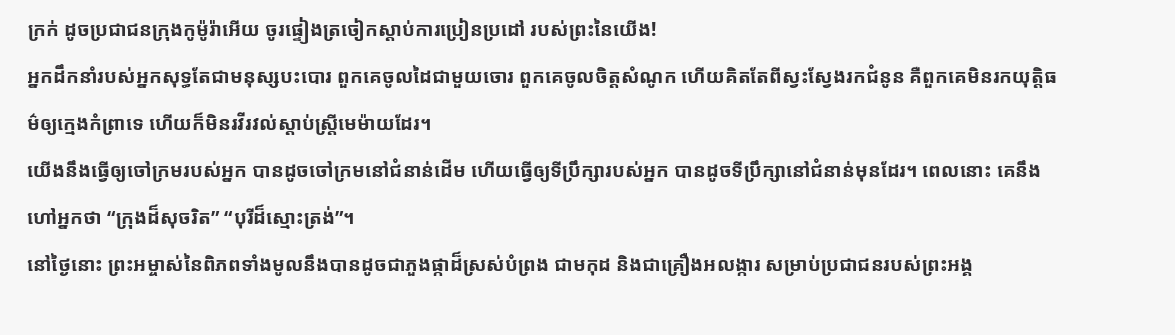ក្រក់ ដូចប្រជាជនក្រុងកូម៉ូរ៉ាអើយ ចូរផ្ទៀងត្រចៀកស្ដាប់ការប្រៀនប្រដៅ របស់ព្រះនៃយើង!
អ្នកដឹកនាំរបស់អ្នកសុទ្ធតែជាមនុស្សបះបោរ ពួកគេចូលដៃជាមួយចោរ ពួកគេចូលចិត្តសំណូក ហើយគិតតែពីស្វះស្វែងរកជំនូន គឺពួកគេមិនរកយុត្តិធម៌ឲ្យក្មេងកំព្រាទេ ហើយក៏មិនរវីរវល់ស្ដាប់ស្ត្រីមេម៉ាយដែរ។
យើងនឹងធ្វើឲ្យចៅក្រមរបស់អ្នក បានដូចចៅក្រមនៅជំនាន់ដើម ហើយធ្វើឲ្យទីប្រឹក្សារបស់អ្នក បានដូចទីប្រឹក្សានៅជំនាន់មុនដែរ។ ពេលនោះ គេនឹងហៅអ្នកថា “ក្រុងដ៏សុចរិត” “បុរីដ៏ស្មោះត្រង់”។
នៅថ្ងៃនោះ ព្រះអម្ចាស់នៃពិភពទាំងមូលនឹងបានដូចជាភួងផ្កាដ៏ស្រស់បំព្រង ជាមកុដ និងជាគ្រឿងអលង្ការ សម្រាប់ប្រជាជនរបស់ព្រះអង្គ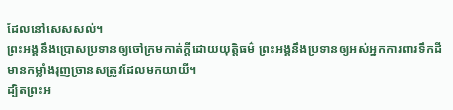ដែលនៅសេសសល់។
ព្រះអង្គនឹងប្រោសប្រទានឲ្យចៅក្រមកាត់ក្ដីដោយយុត្តិធម៌ ព្រះអង្គនឹងប្រទានឲ្យអស់អ្នកការពារទឹកដីមានកម្លាំងរុញច្រានសត្រូវដែលមកយាយី។
ដ្បិតព្រះអ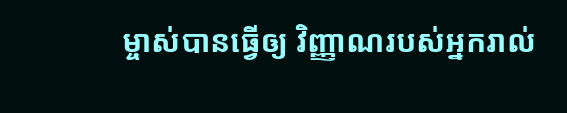ម្ចាស់បានធ្វើឲ្យ វិញ្ញាណរបស់អ្នករាល់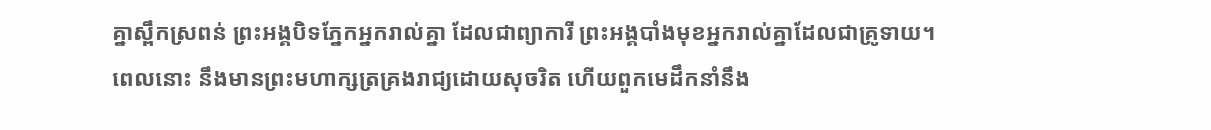គ្នាស្ពឹកស្រពន់ ព្រះអង្គបិទភ្នែកអ្នករាល់គ្នា ដែលជាព្យាការី ព្រះអង្គបាំងមុខអ្នករាល់គ្នាដែលជាគ្រូទាយ។
ពេលនោះ នឹងមានព្រះមហាក្សត្រគ្រងរាជ្យដោយសុចរិត ហើយពួកមេដឹកនាំនឹង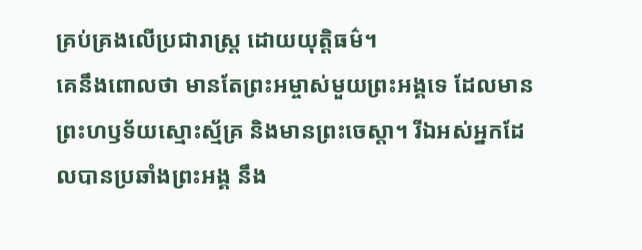គ្រប់គ្រងលើប្រជារាស្ត្រ ដោយយុត្តិធម៌។
គេនឹងពោលថា មានតែព្រះអម្ចាស់មួយព្រះអង្គទេ ដែលមានព្រះហឫទ័យស្មោះស្ម័គ្រ និងមានព្រះចេស្ដា។ រីឯអស់អ្នកដែលបានប្រឆាំងព្រះអង្គ នឹង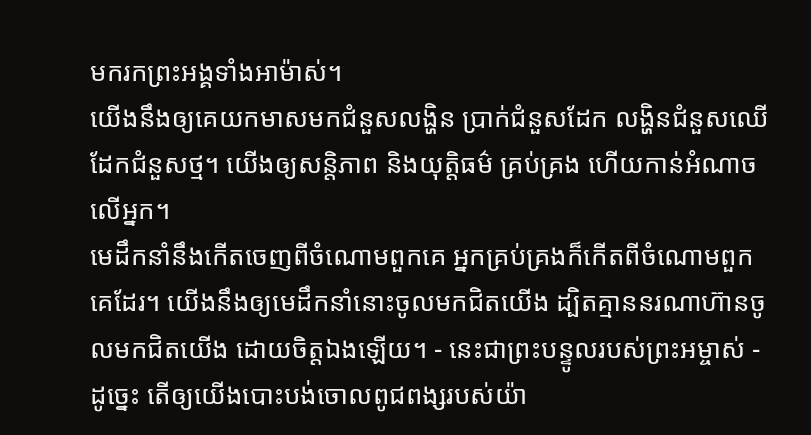មករកព្រះអង្គទាំងអាម៉ាស់។
យើងនឹងឲ្យគេយកមាសមកជំនួសលង្ហិន ប្រាក់ជំនួសដែក លង្ហិនជំនួសឈើ ដែកជំនួសថ្ម។ យើងឲ្យសន្តិភាព និងយុត្តិធម៌ គ្រប់គ្រង ហើយកាន់អំណាចលើអ្នក។
មេដឹកនាំនឹងកើតចេញពីចំណោមពួកគេ អ្នកគ្រប់គ្រងក៏កើតពីចំណោមពួកគេដែរ។ យើងនឹងឲ្យមេដឹកនាំនោះចូលមកជិតយើង ដ្បិតគ្មាននរណាហ៊ានចូលមកជិតយើង ដោយចិត្តឯងឡើយ។ - នេះជាព្រះបន្ទូលរបស់ព្រះអម្ចាស់ -
ដូច្នេះ តើឲ្យយើងបោះបង់ចោលពូជពង្សរបស់យ៉ា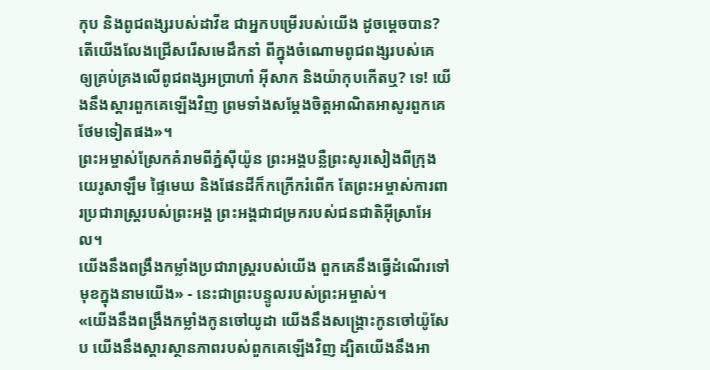កុប និងពូជពង្សរបស់ដាវីឌ ជាអ្នកបម្រើរបស់យើង ដូចម្ដេចបាន? តើយើងលែងជ្រើសរើសមេដឹកនាំ ពីក្នុងចំណោមពូជពង្សរបស់គេ ឲ្យគ្រប់គ្រងលើពូជពង្សអប្រាហាំ អ៊ីសាក និងយ៉ាកុបកើតឬ? ទេ! យើងនឹងស្ដារពួកគេឡើងវិញ ព្រមទាំងសម្តែងចិត្តអាណិតអាសូរពួកគេថែមទៀតផង»។
ព្រះអម្ចាស់ស្រែកគំរាមពីភ្នំស៊ីយ៉ូន ព្រះអង្គបន្លឺព្រះសូរសៀងពីក្រុងយេរូសាឡឹម ផ្ទៃមេឃ និងផែនដីក៏កក្រើករំពើក តែព្រះអម្ចាស់ការពារប្រជារាស្ត្ររបស់ព្រះអង្គ ព្រះអង្គជាជម្រករបស់ជនជាតិអ៊ីស្រាអែល។
យើងនឹងពង្រឹងកម្លាំងប្រជារាស្ត្ររបស់យើង ពួកគេនឹងធ្វើដំណើរទៅមុខក្នុងនាមយើង» - នេះជាព្រះបន្ទូលរបស់ព្រះអម្ចាស់។
«យើងនឹងពង្រឹងកម្លាំងកូនចៅយូដា យើងនឹងសង្គ្រោះកូនចៅយ៉ូសែប យើងនឹងស្ដារស្ថានភាពរបស់ពួកគេឡើងវិញ ដ្បិតយើងនឹងអា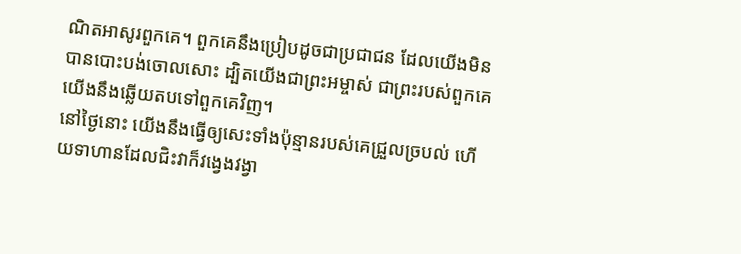ណិតអាសូរពួកគេ។ ពួកគេនឹងប្រៀបដូចជាប្រជាជន ដែលយើងមិនបានបោះបង់ចោលសោះ ដ្បិតយើងជាព្រះអម្ចាស់ ជាព្រះរបស់ពួកគេ យើងនឹងឆ្លើយតបទៅពួកគេវិញ។
នៅថ្ងៃនោះ យើងនឹងធ្វើឲ្យសេះទាំងប៉ុន្មានរបស់គេជ្រួលច្របល់ ហើយទាហានដែលជិះវាក៏វង្វេងវង្វា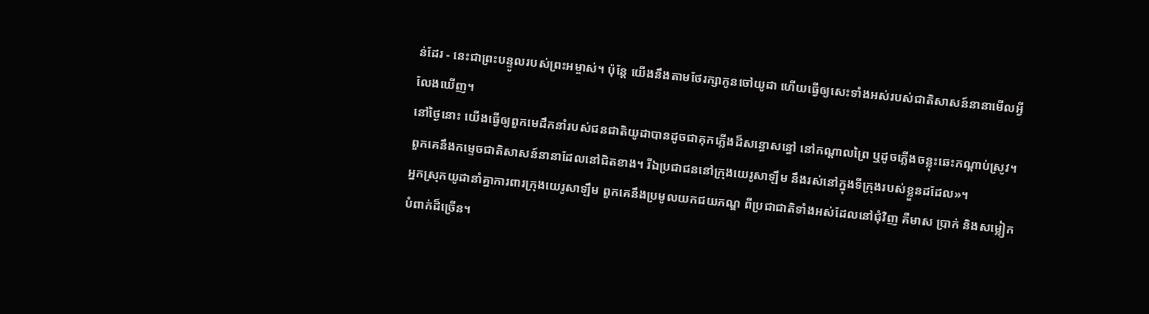ន់ដែរ - នេះជាព្រះបន្ទូលរបស់ព្រះអម្ចាស់។ ប៉ុន្តែ យើងនឹងតាមថែរក្សាកូនចៅយូដា ហើយធ្វើឲ្យសេះទាំងអស់របស់ជាតិសាសន៍នានាមើលអ្វីលែងឃើញ។
នៅថ្ងៃនោះ យើងធ្វើឲ្យពួកមេដឹកនាំរបស់ជនជាតិយូដាបានដូចជាគុកភ្លើងដ៏សន្ធោសន្ធៅ នៅកណ្ដាលព្រៃ ឬដូចភ្លើងចន្លុះឆេះកណ្ដាប់ស្រូវ។ ពួកគេនឹងកម្ទេចជាតិសាសន៍នានាដែលនៅជិតខាង។ រីឯប្រជាជននៅក្រុងយេរូសាឡឹម នឹងរស់នៅក្នុងទីក្រុងរបស់ខ្លួនដដែល»។
អ្នកស្រុកយូដានាំគ្នាការពារក្រុងយេរូសាឡឹម ពួកគេនឹងប្រមូលយកជយភណ្ឌ ពីប្រជាជាតិទាំងអស់ដែលនៅជុំវិញ គឺមាស ប្រាក់ និងសម្លៀកបំពាក់ដ៏ច្រើន។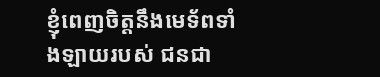ខ្ញុំពេញចិត្តនឹងមេទ័ពទាំងឡាយរបស់ ជនជា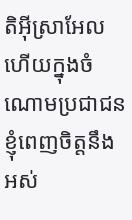តិអ៊ីស្រាអែល ហើយក្នុងចំណោមប្រជាជន ខ្ញុំពេញចិត្តនឹង អស់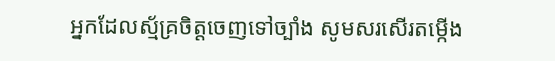អ្នកដែលស្ម័គ្រចិត្តចេញទៅច្បាំង សូមសរសើរតម្កើង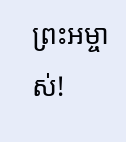ព្រះអម្ចាស់!